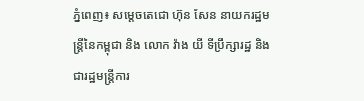ភ្នំពេញ៖ សម្តេចតេជោ ហ៊ុន សែន នាយករដ្ឋមន្ត្រីនៃកម្ពុជា និង លោក វ៉ាង យី ទីប្រឹក្សារដ្ឋ និងជារដ្ឋមន្ត្រីការ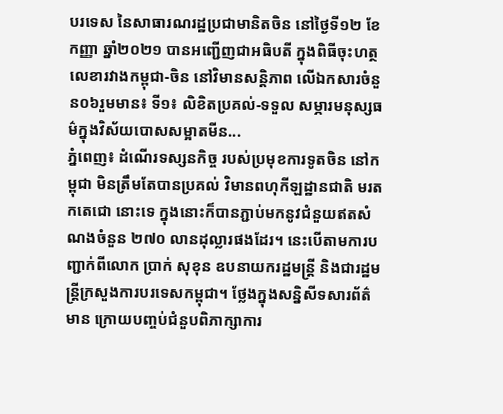បរទេស នៃសាធារណរដ្ឋប្រជាមានិតចិន នៅថ្ងៃទី១២ ខែកញ្ញា ឆ្នាំ២០២១ បានអញ្ជើញជាអធិបតី ក្នុងពិធីចុះហត្ថលេខារវាងកម្ពុជា-ចិន នៅវិមានសន្តិភាព លើឯកសារចំនួន០៦រួមមាន៖ ទី១៖ លិខិតប្រគល់-ទទួល សម្ភារមនុស្សធម៌ក្នុងវិស័យបោសសម្អាតមីន...
ភ្នំពេញ៖ ដំណើរទស្សនកិច្ច របស់ប្រមុខការទូតចិន នៅកម្ពុជា មិនត្រឹមតែបានប្រគល់ វិមានពហុកីឡដ្ឋានជាតិ មរតកតេជោ នោះទេ ក្នុងនោះក៏បានភ្ជាប់មកនូវជំនួយឥតសំណងចំនួន ២៧០ លានដុល្លារផងដែរ។ នេះបើតាមការបញ្ជាក់ពីលោក ប្រាក់ សុខុន ឧបនាយករដ្ឋមន្រ្តី និងជារដ្ឋមន្រ្តីក្រសួងការបរទេសកម្ពុជា។ ថ្លែងក្នុងសន្និសីទសារព័ត៌មាន ក្រោយបញ្ចប់ជំនួបពិភាក្សាការ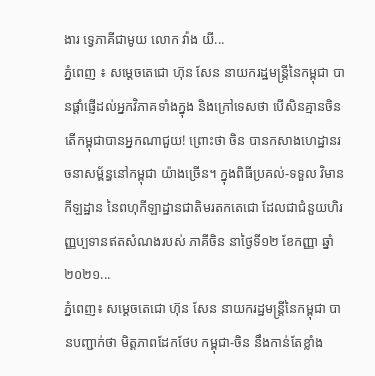ងារ ទ្វេភាគីជាមូយ លោក វ៉ាង យី...
ភ្នំពេញ ៖ សម្ដេចតេជោ ហ៊ុន សែន នាយករដ្ឋមន្ដ្រីនៃកម្ពុជា បានផ្ដាំផ្ញើដល់អ្នកវិភាគទាំងក្នុង និងក្រៅទេសថា បើសិនគ្មានចិន តើកម្ពុជាបានអ្នកណាជួយ! ព្រោះថា ចិន បានកសាងហេដ្ឋានរចនាសម្ព័ន្ធនៅកម្ពុជា យ៉ាងច្រើន។ ក្នុងពិធីប្រគល់-ទទួល វិមានកីឡដ្ឋាន នៃពហុកីឡាដ្ឋានជាតិមរតកតេជោ ដែលជាជំនួយហិរញ្ញប្បទានឥតសំណងរបស់ ភាគីចិន នាថ្ងៃទី១២ ខែកញ្ញា ឆ្នាំ២០២១...
ភ្នំពេញ៖ សម្តេចតេជោ ហ៊ុន សែន នាយករដ្ឋមន្រ្តីនៃកម្ពុជា បានបញ្ជាក់ថា មិត្តភាពដែកថែប កម្ពុជា-ចិន នឹងកាន់តែខ្លាំង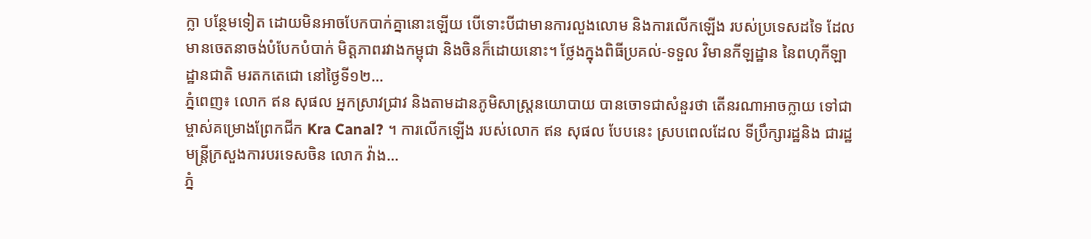ក្លា បន្ថែមទៀត ដោយមិនអាចបែកបាក់គ្នានោះឡើយ បើទោះបីជាមានការលួងលោម និងការលើកឡើង របស់ប្រទេសដទៃ ដែលមានចេតនាចង់បំបែកបំបាក់ មិត្តភាពរវាងកម្ពុជា និងចិនក៏ដោយនោះ។ ថ្លែងក្នុងពិធីប្រគល់-ទទួល វិមានកីឡដ្ឋាន នៃពហុកីឡាដ្ឋានជាតិ មរតកតេជោ នៅថ្ងៃទី១២...
ភ្នំពេញ៖ លោក ឥន សុផល អ្នកស្រាវជ្រាវ និងតាមដានភូមិសាស្រ្តនយោបាយ បានចោទជាសំនួរថា តើនរណាអាចក្លាយ ទៅជាម្ចាស់គម្រោងព្រែកជីក Kra Canal? ។ ការលើកឡើង របស់លោក ឥន សុផល បែបនេះ ស្របពេលដែល ទីប្រឹក្សារដ្ឋនិង ជារដ្ឋមន្រ្តីក្រសួងការបរទេសចិន លោក វ៉ាង...
ភ្នំ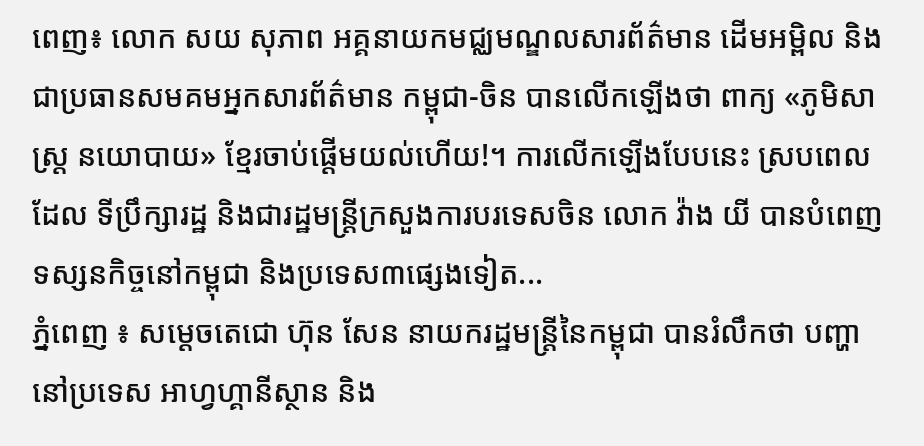ពេញ៖ លោក សយ សុភាព អគ្គនាយកមជ្ឈមណ្ឌលសារព័ត៌មាន ដើមអម្ពិល និងជាប្រធានសមគមអ្នកសារព័ត៌មាន កម្ពុជា-ចិន បានលើកឡើងថា ពាក្យ «ភូមិសាស្ត្រ នយោបាយ» ខ្មែរចាប់ផ្តើមយល់ហើយ!។ ការលើកឡើងបែបនេះ ស្របពេលដែល ទីប្រឹក្សារដ្ឋ និងជារដ្ឋមន្រ្តីក្រសួងការបរទេសចិន លោក វ៉ាង យី បានបំពេញទស្សនកិច្ចនៅកម្ពុជា និងប្រទេស៣ផ្សេងទៀត...
ភ្នំពេញ ៖ សម្តេចតេជោ ហ៊ុន សែន នាយករដ្ឋមន្ត្រីនៃកម្ពុជា បានរំលឹកថា បញ្ហានៅប្រទេស អាហ្វហ្គានីស្ថាន និង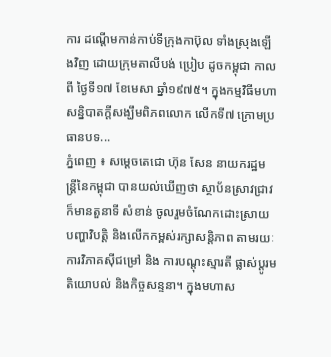ការ ដណ្តើមកាន់កាប់ទីក្រុងកាប៊ុល ទាំងស្រុងឡើងវិញ ដោយក្រុមតាលីបង់ ប្រៀប ដូចកម្ពុជា កាលពី ថ្ងៃទី១៧ ខែមេសា ឆ្នាំ១៩៧៥។ ក្នុងកម្មវិធីមហាសន្និបាតក្តីសង្ឃឹមពិភពលោក លើកទី៧ ក្រោមប្រធានបទ...
ភ្នំពេញ ៖ សម្ដេចតេជោ ហ៊ុន សែន នាយករដ្ឋមន្ដ្រីនៃកម្ពុជា បានយល់ឃើញថា ស្ថាប័នស្រាវជ្រាវ ក៏មានតួនាទី សំខាន់ ចូលរួមចំណែកដោះស្រាយ បញ្ហាវិបត្តិ និងលើកកម្ពស់រក្សាសន្តិភាព តាមរយៈការវិភាគស៊ីជម្រៅ និង ការបណ្តុះស្មារតី ផ្លាស់ប្ដូរមតិយោបល់ និងកិច្ចសន្ទនា។ ក្នុងមហាស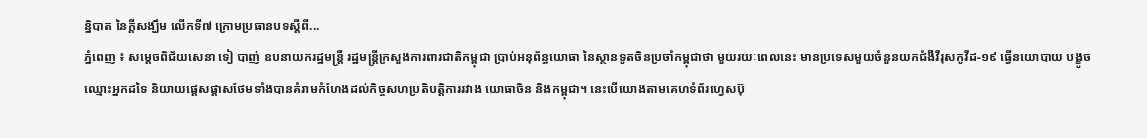ន្និបាត នៃក្តីសង្ឃឹម លើកទី៧ ក្រោមប្រធានបទស្តីពី...
ភ្នំពេញ ៖ សម្តេចពិជ័យសេនា ទៀ បាញ់ ឧបនាយករដ្ឋមន្ត្រី រដ្ឋមន្ត្រីក្រសួងការពារជាតិកម្ពុជា ប្រាប់អនុព័ន្ធយោធា នៃស្ថានទូតចិនប្រចាំកម្ពុជាថា មួយរយៈពេលនេះ មានប្រទេសមួយចំនួនយកជំងឺវីរុសកូវីដ-១៩ ធ្វើនយោបាយ បង្ខូចឈ្មោះអ្នកដទៃ និយាយផ្តេសផ្ដាសថែមទាំងបានគំរាមកំហែងដល់កិច្ចសហប្រតិបត្តិការរវាង យោធាចិន និងកម្ពុជា។ នេះបើយោងតាមគេហទំព័រហ្វេសប៊ុ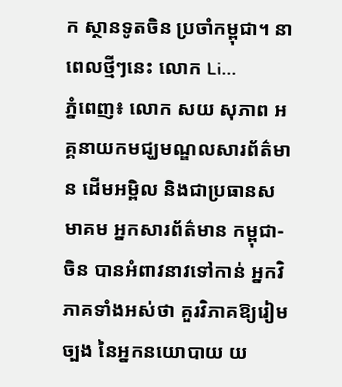ក ស្ថានទូតចិន ប្រចាំកម្ពុជា។ នាពេលថ្មីៗនេះ លោក Li...
ភ្នំពេញ៖ លោក សយ សុភាព អគ្គនាយកមជ្ឃមណ្ឌលសារព័ត៌មាន ដើមអម្ពិល និងជាប្រធានសមាគម អ្នកសារព័ត៌មាន កម្ពុជា-ចិន បានអំពាវនាវទៅកាន់ អ្នកវិភាគទាំងអស់ថា គួរវិភាគឱ្យរៀមច្បង នៃអ្នកនយោបាយ យ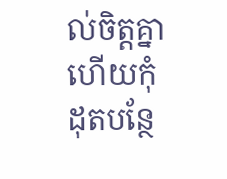ល់ចិត្តគ្នា ហើយកុំដុតបន្ថែ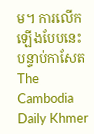ម។ ការលើកឡើងបែបនេះ បន្ទាប់កាសែត The Cambodia Daily Khmer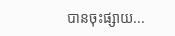បានចុះផ្សាយ...